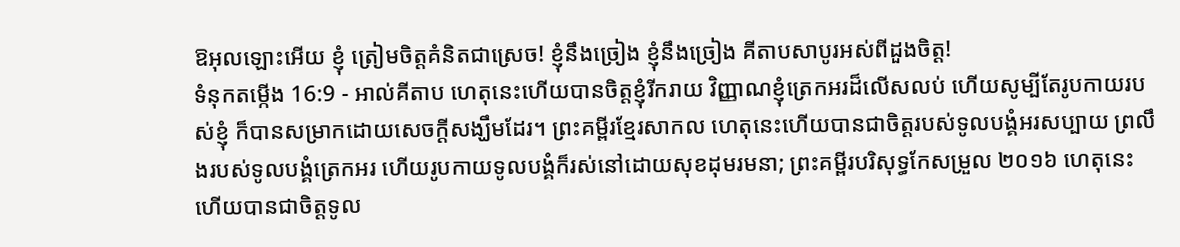ឱអុលឡោះអើយ ខ្ញុំ ត្រៀមចិត្តគំនិតជាស្រេច! ខ្ញុំនឹងច្រៀង ខ្ញុំនឹងច្រៀង គីតាបសាបូរអស់ពីដួងចិត្ត!
ទំនុកតម្កើង 16:9 - អាល់គីតាប ហេតុនេះហើយបានចិត្តខ្ញុំរីករាយ វិញ្ញាណខ្ញុំត្រេកអរដ៏លើសលប់ ហើយសូម្បីតែរូបកាយរបស់ខ្ញុំ ក៏បានសម្រាកដោយសេចក្ដីសង្ឃឹមដែរ។ ព្រះគម្ពីរខ្មែរសាកល ហេតុនេះហើយបានជាចិត្តរបស់ទូលបង្គំអរសប្បាយ ព្រលឹងរបស់ទូលបង្គំត្រេកអរ ហើយរូបកាយទូលបង្គំក៏រស់នៅដោយសុខដុមរមនា; ព្រះគម្ពីរបរិសុទ្ធកែសម្រួល ២០១៦ ហេតុនេះហើយបានជាចិត្តទូល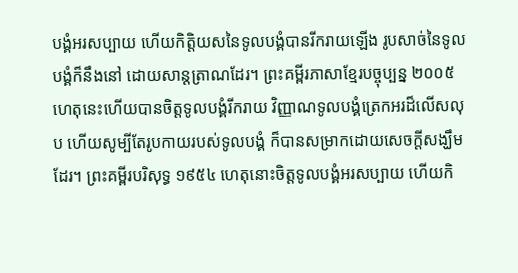បង្គំអរសប្បាយ ហើយកិត្តិយសនៃទូលបង្គំបានរីករាយឡើង រូបសាច់នៃទូលបង្គំក៏នឹងនៅ ដោយសាន្តត្រាណដែរ។ ព្រះគម្ពីរភាសាខ្មែរបច្ចុប្បន្ន ២០០៥ ហេតុនេះហើយបានចិត្តទូលបង្គំរីករាយ វិញ្ញាណទូលបង្គំត្រេកអរដ៏លើសលុប ហើយសូម្បីតែរូបកាយរបស់ទូលបង្គំ ក៏បានសម្រាកដោយសេចក្ដីសង្ឃឹមដែរ។ ព្រះគម្ពីរបរិសុទ្ធ ១៩៥៤ ហេតុនោះចិត្តទូលបង្គំអរសប្បាយ ហើយកិ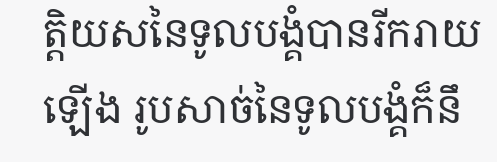ត្តិយសនៃទូលបង្គំបានរីករាយឡើង រូបសាច់នៃទូលបង្គំក៏នឹ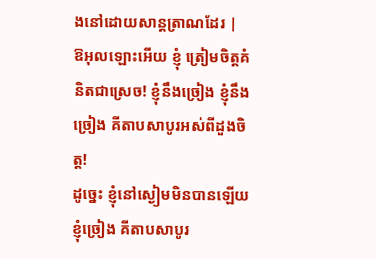ងនៅដោយសាន្តត្រាណដែរ |
ឱអុលឡោះអើយ ខ្ញុំ ត្រៀមចិត្តគំនិតជាស្រេច! ខ្ញុំនឹងច្រៀង ខ្ញុំនឹងច្រៀង គីតាបសាបូរអស់ពីដួងចិត្ត!
ដូច្នេះ ខ្ញុំនៅស្ងៀមមិនបានឡើយ ខ្ញុំច្រៀង គីតាបសាបូរ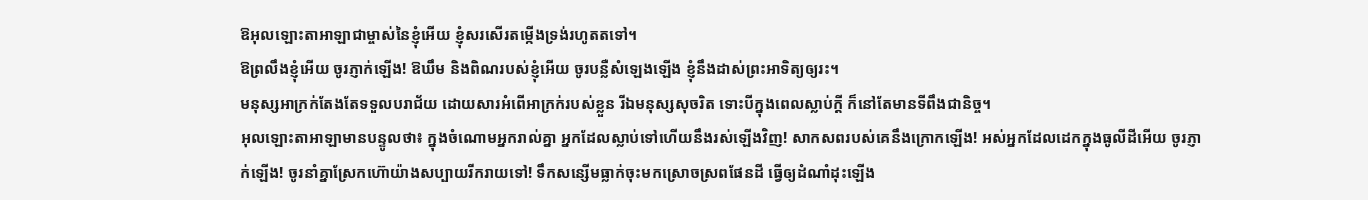ឱអុលឡោះតាអាឡាជាម្ចាស់នៃខ្ញុំអើយ ខ្ញុំសរសើរតម្កើងទ្រង់រហូតតទៅ។
ឱព្រលឹងខ្ញុំអើយ ចូរភ្ញាក់ឡើង! ឱឃឹម និងពិណរបស់ខ្ញុំអើយ ចូរបន្លឺសំឡេងឡើង ខ្ញុំនឹងដាស់ព្រះអាទិត្យឲ្យរះ។
មនុស្សអាក្រក់តែងតែទទួលបរាជ័យ ដោយសារអំពើអាក្រក់របស់ខ្លួន រីឯមនុស្សសុចរិត ទោះបីក្នុងពេលស្លាប់ក្ដី ក៏នៅតែមានទីពឹងជានិច្ច។
អុលឡោះតាអាឡាមានបន្ទូលថា៖ ក្នុងចំណោមអ្នករាល់គ្នា អ្នកដែលស្លាប់ទៅហើយនឹងរស់ឡើងវិញ! សាកសពរបស់គេនឹងក្រោកឡើង! អស់អ្នកដែលដេកក្នុងធូលីដីអើយ ចូរភ្ញាក់ឡើង! ចូរនាំគ្នាស្រែកហ៊ោយ៉ាងសប្បាយរីករាយទៅ! ទឹកសន្សើមធ្លាក់ចុះមកស្រោចស្រពផែនដី ធ្វើឲ្យដំណាំដុះឡើង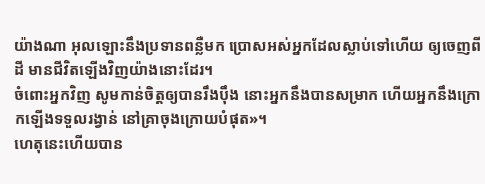យ៉ាងណា អុលឡោះនឹងប្រទានពន្លឺមក ប្រោសអស់អ្នកដែលស្លាប់ទៅហើយ ឲ្យចេញពីដី មានជីវិតឡើងវិញយ៉ាងនោះដែរ។
ចំពោះអ្នកវិញ សូមកាន់ចិត្តឲ្យបានរឹងប៉ឹង នោះអ្នកនឹងបានសម្រាក ហើយអ្នកនឹងក្រោកឡើងទទួលរង្វាន់ នៅគ្រាចុងក្រោយបំផុត»។
ហេតុនេះហើយបាន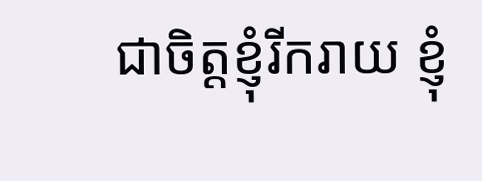ជាចិត្ដខ្ញុំរីករាយ ខ្ញុំ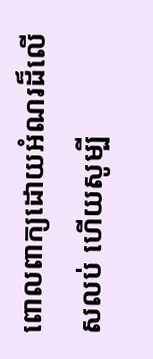ពោលពាក្យដោយអំណរដ៏លើសលប់ ហើយសូម្បី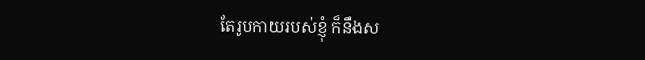តែរូបកាយរបស់ខ្ញុំ ក៏នឹងស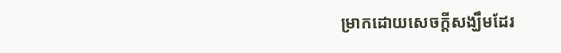ម្រាកដោយសេចក្ដីសង្ឃឹមដែរ